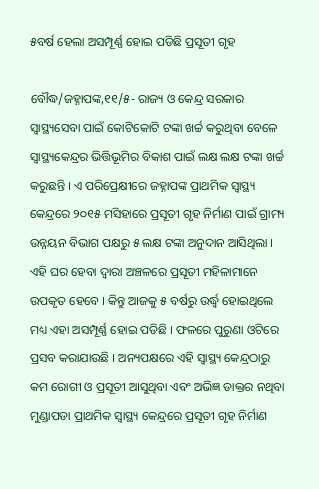୫ବର୍ଷ ହେଲା ଅସମ୍ପୂର୍ଣ୍ଣ ହୋଇ ପଡିଛି ପ୍ରସୂତୀ ଗୃହ

ବୌଦ୍ଧ/ଜହ୍ନାପଙ୍କ,୧୧/୫- ରାଜ୍ୟ ଓ କେନ୍ଦ୍ର ସରକାର ସ୍ୱାସ୍ଥ୍ୟସେବା ପାଇଁ କୋଟିକୋଟି ଟଙ୍କା ଖର୍ଚ୍ଚ କରୁଥିବା ବେଳେ ସ୍ୱାସ୍ଥ୍ୟକେନ୍ଦ୍ରର ଭିତ୍ତିଭୂମିର ବିକାଶ ପାଇଁ ଲକ୍ଷ ଲକ୍ଷ ଟଙ୍କା ଖର୍ଚ୍ଚ କରୁଛନ୍ତି । ଏ ପରିପ୍ରେକ୍ଷୀରେ ଜହ୍ନାପଙ୍କ ପ୍ରାଥମିକ ସ୍ୱାସ୍ଥ୍ୟ କେନ୍ଦ୍ରରେ ୨୦୧୫ ମସିହାରେ ପ୍ରସୂତୀ ଗୃହ ନିର୍ମାଣ ପାଇଁ ଗ୍ରାମ୍ୟ ଉନ୍ନୟନ ବିଭାଗ ପକ୍ଷରୁ ୫ ଲକ୍ଷ ଟଙ୍କା ଅନୁଦାନ ଆସିଥିଲା । ଏହି ଘର ହେବା ଦ୍ୱାରା ଅଞ୍ଚଳରେ ପ୍ରସୂତୀ ମହିଳାମାନେ ଉପକୃତ ହେବେ । କିନ୍ତୁ ଆଜକୁ ୫ ବର୍ଷରୁ ଉର୍ଦ୍ଧ୍ୱ ହୋଇଥିଲେ ମଧ୍ୟ ଏହା ଅସମ୍ପୂର୍ଣ୍ଣ ହୋଇ ପଡିଛି । ଫଳରେ ପୁରୁଣା ଓଟିରେ ପ୍ରସବ କରାଯାଉଛି । ଅନ୍ୟପକ୍ଷରେ ଏହି ସ୍ୱାସ୍ଥ୍ୟ କେନ୍ଦ୍ରଠାରୁ କମ ରୋଗୀ ଓ ପ୍ରସୂତୀ ଆସୁଥିବା ଏବଂ ଅଭିଜ୍ଞ ଡାକ୍ତର ନଥିବା ମୁଣ୍ଡାପଡା ପ୍ରାଥମିକ ସ୍ୱାସ୍ଥ୍ୟ କେନ୍ଦ୍ରରେ ପ୍ରସୂତୀ ଗୃହ ନିର୍ମାଣ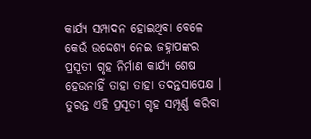କାର୍ଯ୍ୟ ସମ୍ପାଦନ ହୋଇଥିବା ବେଳେ କେଉଁ ଉଦ୍ଦେଶ୍ୟ ନେଇ ଜହ୍ନାପଙ୍କର ପ୍ରସୂତୀ ଗୃହ ନିର୍ମାଣ କାର୍ଯ୍ୟ ଶେଷ ହେଉନାହିଁ ତାହା ତାହା ତଦନ୍ତସାପେକ୍ଷ । ତୁରନ୍ତ ଏହି ପ୍ରସୂତୀ ଗୃହ ସମ୍ପୂର୍ଣ୍ଣ କରିବା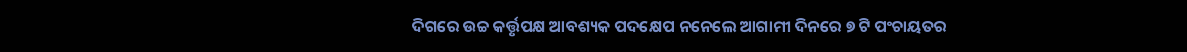ଦିଗରେ ଉଚ୍ଚ କର୍ତ୍ତୃପକ୍ଷ ଆବଶ୍ୟକ ପଦକ୍ଷେପ ନନେଲେ ଆଗାମୀ ଦିନରେ ୭ ଟି ପଂଚାୟତର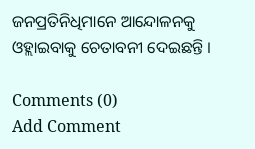ଜନପ୍ରତିନିଧିମାନେ ଆନ୍ଦୋଳନକୁ ଓହ୍ଲାଇବାକୁ ଚେତାବନୀ ଦେଇଛନ୍ତି ।

Comments (0)
Add Comment